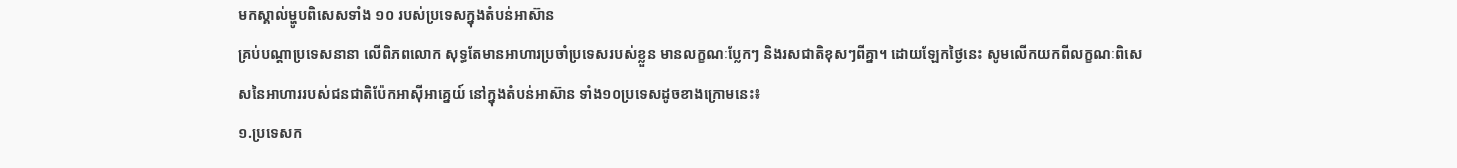មកស្គាល់ម្ហូបពិសេសទាំង ១០ របស់ប្រទេសក្នុងតំបន់អាស៊ាន
គ្រប់បណ្ដាប្រទេសនានា លើពិភពលោក សុទ្ធតែមានអាហារប្រចាំប្រទេសរបស់ខ្លួន មានលក្ខណៈប្លែកៗ និងរសជាតិខុសៗពីគ្នា។ ដោយឡែកថ្ងៃនេះ សូមលើកយកពីលក្ខណៈពិសេសនៃអាហាររបស់ជនជាតិប៉ែកអាស៊ីអាគ្នេយ៍ នៅក្នុងតំបន់អាស៊ាន ទាំង១០ប្រទេសដូចខាងក្រោមនេះ៖
១.ប្រទេសក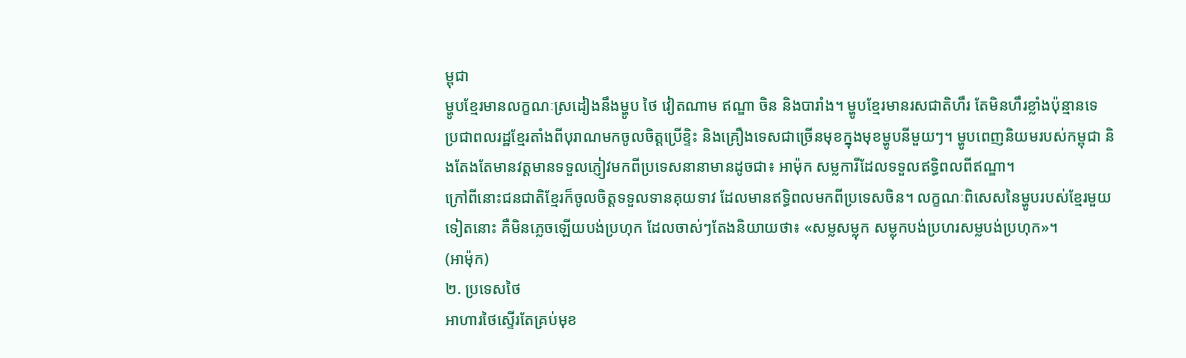ម្ពុជា
ម្ហូបខ្មែរមានលក្ខណៈស្រដៀងនឹងម្ហូប ថៃ វៀតណាម ឥណ្ឌា ចិន និងបារាំង។ ម្ហូបខ្មែរមានរសជាតិហឹរ តែមិនហឹរខ្លាំងប៉ុន្មានទេ ប្រជាពលរដ្ឋខ្មែរតាំងពីបុរាណមកចូលចិត្តប្រើខ្ទិះ និងគ្រឿងទេសជាច្រើនមុខក្នុងមុខម្ហូបនីមួយៗ។ ម្ហូបពេញនិយមរបស់កម្ពុជា និងតែងតែមានវត្តមានទទួលភ្ញៀវមកពីប្រទេសនានាមានដូចជា៖ អាម៉ុក សម្លការីដែលទទួលឥទ្ធិពលពីឥណ្ឌា។
ក្រៅពីនោះជនជាតិខ្មែរក៏ចូលចិត្តទទួលទានគុយទាវ ដែលមានឥទ្ធិពលមកពីប្រទេសចិន។ លក្ខណៈពិសេសនៃម្ហូបរបស់ខ្មែរមួយទៀតនោះ គឺមិនភ្លេចឡើយបង់ប្រហុក ដែលចាស់ៗតែងនិយាយថា៖ «សម្លសម្លុក សម្លុកបង់ប្រហរសម្លបង់ប្រហុក»។
(អាម៉ុក)
២. ប្រទេសថៃ
អាហារថៃស្ទើរតែគ្រប់មុខ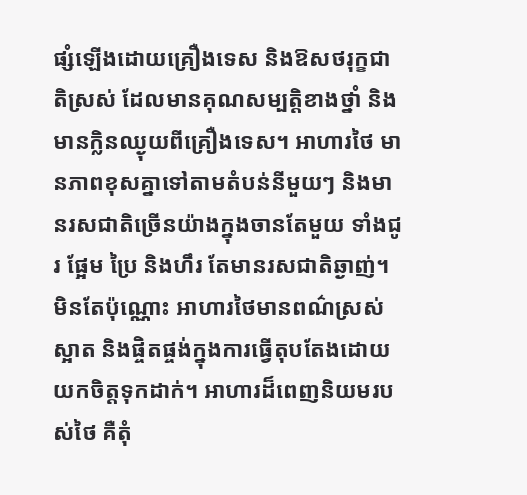ផ្សំឡើងដោយគ្រឿងទេស និងឱសថរុក្ខជាតិស្រស់ ដែលមានគុណសម្បត្តិខាងថ្នាំ និងមានក្លិនឈ្ងុយពីគ្រឿងទេស។ អាហារថៃ មានភាពខុសគ្នាទៅតាមតំបន់នីមួយៗ និងមានរសជាតិច្រើនយ៉ាងក្នុងចានតែមួយ ទាំងជូរ ផ្អែម ប្រៃ និងហឹរ តែមានរសជាតិឆ្ងាញ់។ មិនតែប៉ុណ្ណោះ អាហារថៃមានពណ៌ស្រស់ស្អាត និងផ្ចិតផ្ចង់ក្នុងការធ្វើតុបតែងដោយយកចិត្តទុកដាក់។ អាហារដ៏ពេញនិយមរបស់ថៃ គឺតុំ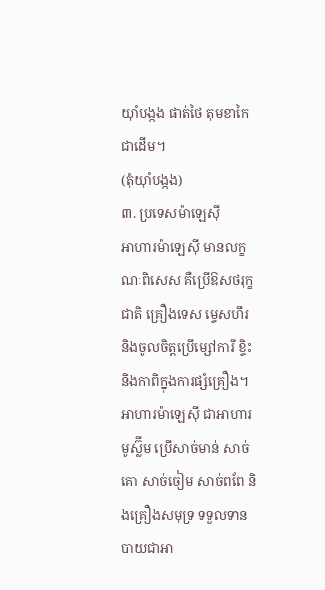យ៉ាំបង្កង ផាត់ថៃ តុមខាកៃ ជាដើម។
(តុំយ៉ាំបង្កង)
៣. ប្រទេសម៉ាឡេស៊ី
អាហារម៉ាឡេស៊ី មានលក្ខណៈពិសេស គឺប្រើឱសថរុក្ខជាតិ គ្រឿងទេស ម្ទេសហឹរ និងចូលចិត្តប្រើម្សៅការី ខ្ទិះ និងកាពិក្នុងការផ្សំគ្រឿង។ អាហារម៉ាឡេស៊ី ជាអាហារមូស្ល៊ីម ប្រើសាច់មាន់ សាច់គោ សាច់ចៀម សាច់ពពែ និងគ្រឿងសមុទ្រ ទទួលទានបាយជាអា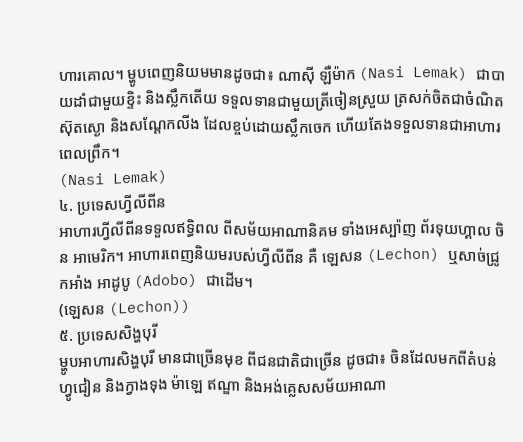ហារគោល។ ម្ហូបពេញនិយមមានដូចជា៖ ណាស៊ី ឡឺម៉ាក (Nasi Lemak) ជាបាយដាំជាមួយខ្ទិះ និងស្លឹកតើយ ទទួលទានជាមួយត្រីចៀនស្រួយ ត្រសក់ចិតជាចំណិត ស៊ុតស្ងោ និងសណ្ដែកលីង ដែលខ្ចប់ដោយស្លឹកចេក ហើយតែងទទួលទានជាអាហារពេលព្រឹក។
(Nasi Lemak)
៤. ប្រទេសហ្វីលីពីន
អាហារហ្វីលីពីនទទួលឥទ្ធិពល ពីសម័យអាណានិគម ទាំងអេស្ប៉ាញ ព័រទុយហ្គាល ចិន អាមេរិក។ អាហារពេញនិយមរបស់ហ្វីលីពីន គឺ ឡេសន (Lechon) ឬសាច់ជ្រូកអាំង អាដូបូ (Adobo) ជាដើម។
(ឡេសន (Lechon))
៥. ប្រទេសសិង្ហបុរី
ម្ហូបអាហារសិង្ហបុរី មានជាច្រើនមុខ ពីជនជាតិជាច្រើន ដូចជា៖ ចិនដែលមកពីតំបន់ហ្វូជៀន និងក្វាងទុង ម៉ាឡេ ឥណ្ឌា និងអង់គ្លេសសម័យអាណា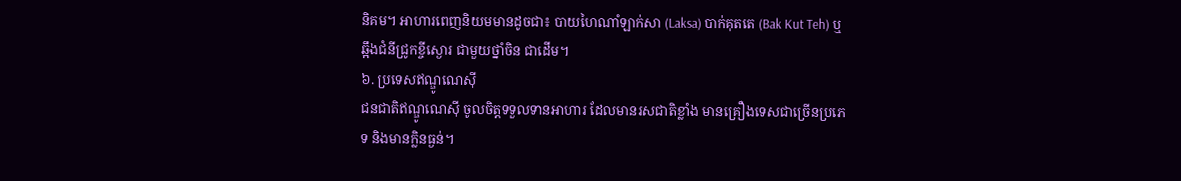និគម។ អាហារពេញនិយមមានដូចជា៖ បាយហៃណាំឡាក់សា (Laksa) បាក់គុតតេ (Bak Kut Teh) ឬឆ្អឹងជំនីជ្រូកខ្ចីស្ងោរ ជាមួយថ្នាំចិន ជាដើម។
៦. ប្រទេសឥណ្ឌូណេស៊ី
ជនជាតិឥណ្ឌូណេស៊ី ចូលចិត្តទទួលទានអាហារ ដែលមានរសជាតិខ្លាំង មានគ្រឿងទេសជាច្រើនប្រភេទ និងមានក្លិនធ្ងន់។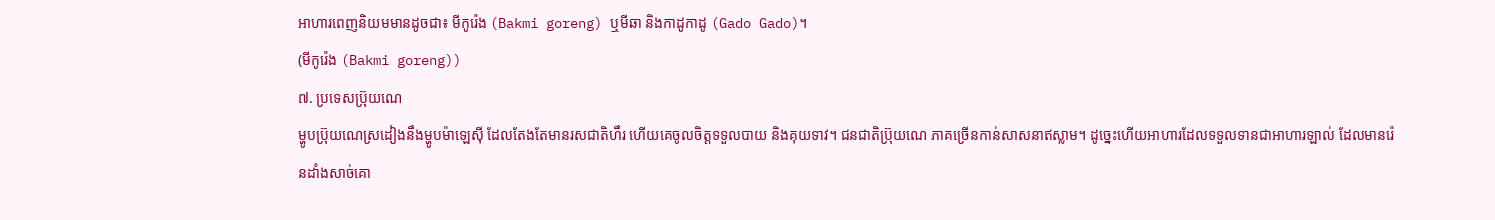អាហារពេញនិយមមានដូចជា៖ មីកូរ៉េង (Bakmi goreng) ឬមីឆា និងកាដូកាដូ (Gado Gado)។
(មីកូរ៉េង (Bakmi goreng))
៧. ប្រទេសប្រ៊ុយណេ
ម្ហូបប្រ៊ុយណេស្រដៀងនឹងម្ហូបម៉ាឡេស៊ី ដែលតែងតែមានរសជាតិហឹរ ហើយគេចូលចិត្តទទួលបាយ និងគុយទាវ។ ជនជាតិប្រ៊ុយណេ ភាគច្រើនកាន់សាសនាឥស្លាម។ ដូច្នេះហើយអាហារដែលទទួលទានជាអាហារឡាល់ ដែលមានរ៉េនដាំងសាច់គោ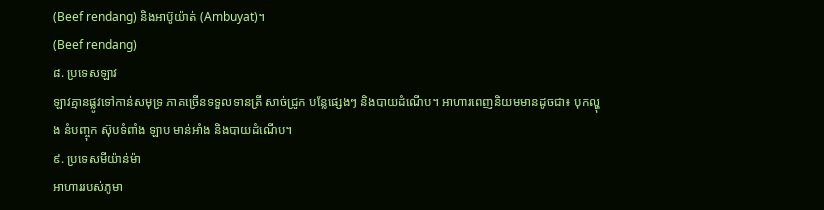(Beef rendang) និងអាប៊ូយ៉ាត់ (Ambuyat)។
(Beef rendang)
៨. ប្រទេសឡាវ
ឡាវគ្មានផ្លូវទៅកាន់សមុទ្រ ភាគច្រើនទទួលទានត្រី សាច់ជ្រូក បន្លែផ្សេងៗ និងបាយដំណើប។ អាហារពេញនិយមមានដូចជា៖ បុកល្ហុង នំបញ្ចុក ស៊ុបទំពាំង ឡាប មាន់អាំង និងបាយដំណើប។
៩. ប្រទេសមីយ៉ាន់ម៉ា
អាហាររបស់ភូមា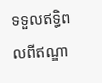ទទួលឥទ្ធិពលពីឥណ្ឌា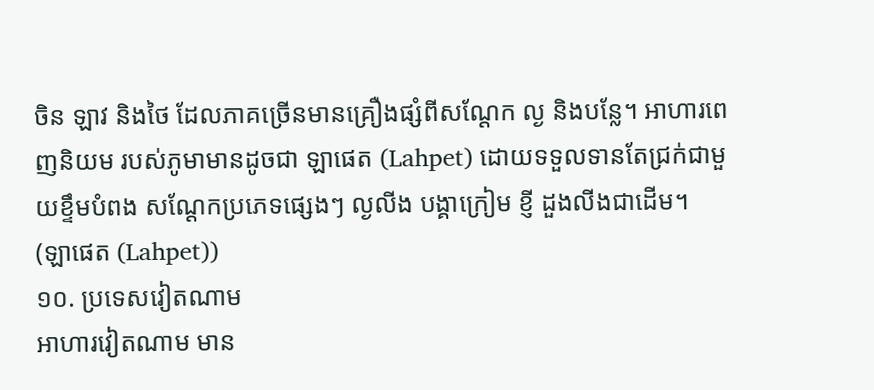ចិន ឡាវ និងថៃ ដែលភាគច្រើនមានគ្រឿងផ្សំពីសណ្ដែក ល្ង និងបន្លែ។ អាហារពេញនិយម របស់ភូមាមានដូចជា ឡាផេត (Lahpet) ដោយទទួលទានតែជ្រក់ជាមួយខ្ទឹមបំពង សណ្ដែកប្រភេទផ្សេងៗ ល្ងលីង បង្គាក្រៀម ខ្ញី ដួងលីងជាដើម។
(ឡាផេត (Lahpet))
១០. ប្រទេសវៀតណាម
អាហារវៀតណាម មាន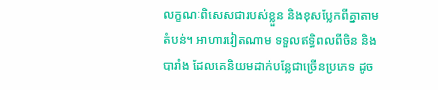លក្ខណៈពិសេសជារបស់ខ្លួន និងខុសប្លែកពីគ្នាតាមតំបន់។ អាហារវៀតណាម ទទួលឥទ្ធិពលពីចិន និងបារាំង ដែលគេនិយមដាក់បន្លែជាច្រើនប្រភេទ ដូច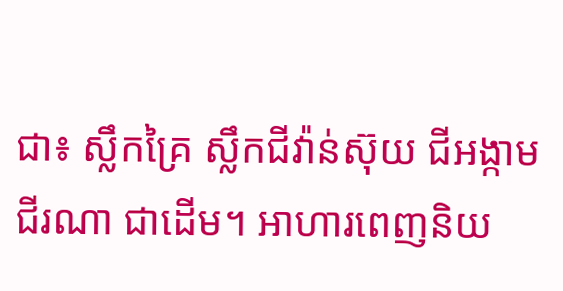ជា៖ ស្លឹកគ្រៃ ស្លឹកជីវ៉ាន់ស៊ុយ ជីអង្កាម ជីរណា ជាដើម។ អាហារពេញនិយ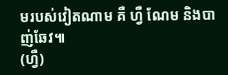មរបស់វៀតណាម គឺ ហ្វឺ ណែម និងបាញ់ឆែវ៕
(ហ្វឺ)